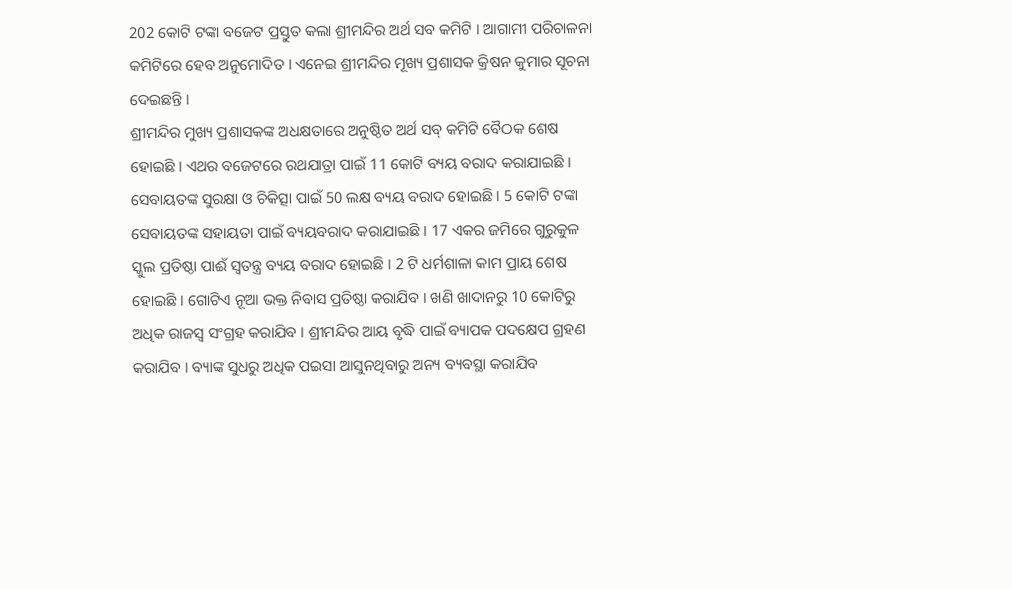202 କୋଟି ଟଙ୍କା ବଜେଟ ପ୍ରସ୍ତୁତ କଲା ଶ୍ରୀମନ୍ଦିର ଅର୍ଥ ସବ କମିଟି । ଆଗାମୀ ପରିଚାଳନା କମିଟିରେ ହେବ ଅନୁମୋଦିତ । ଏନେଇ ଶ୍ରୀମନ୍ଦିର ମୂଖ୍ୟ ପ୍ରଶାସକ କ୍ରିଷନ କୁମାର ସୂଚନା ଦେଇଛନ୍ତି ।
ଶ୍ରୀମନ୍ଦିର ମୁଖ୍ୟ ପ୍ରଶାସକଙ୍କ ଅଧକ୍ଷତାରେ ଅନୁଷ୍ଠିତ ଅର୍ଥ ସବ୍ କମିଟି ବୈଠକ ଶେଷ ହୋଇଛି । ଏଥର ବଜେଟରେ ରଥଯାତ୍ରା ପାଇଁ 11 କୋଟି ବ୍ୟୟ ବରାଦ କରାଯାଇଛି । ସେବାୟତଙ୍କ ସୁରକ୍ଷା ଓ ଚିକିତ୍ସା ପାଇଁ 50 ଲକ୍ଷ ବ୍ୟୟ ବରାଦ ହୋଇଛି । 5 କୋଟି ଟଙ୍କା ସେବାୟତଙ୍କ ସହାୟତା ପାଇଁ ବ୍ୟୟବରାଦ କରାଯାଇଛି । 17 ଏକର ଜମିରେ ଗୁରୁକୁଳ ସ୍କୁଲ ପ୍ରତିଷ୍ଠା ପାଈଁ ସ୍ୱତନ୍ତ୍ର ବ୍ୟୟ ବରାଦ ହୋଇଛି । 2 ଟି ଧର୍ମଶାଳା କାମ ପ୍ରାୟ ଶେଷ ହୋଇଛି । ଗୋଟିଏ ନୂଆ ଭକ୍ତ ନିବାସ ପ୍ରତିଷ୍ଠା କରାଯିବ । ଖଣି ଖାଦାନରୁ 10 କୋଟିରୁ ଅଧିକ ରାଜସ୍ବ ସଂଗ୍ରହ କରାଯିବ । ଶ୍ରୀମନ୍ଦିର ଆୟ ବୃଦ୍ଧି ପାଇଁ ବ୍ୟାପକ ପଦକ୍ଷେପ ଗ୍ରହଣ କରାଯିବ । ବ୍ୟାଙ୍କ ସୁଧରୁ ଅଧିକ ପଇସା ଆସୁନଥିବାରୁ ଅନ୍ୟ ବ୍ୟବସ୍ଥା କରାଯିବ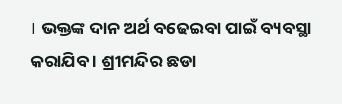। ଭକ୍ତଙ୍କ ଦାନ ଅର୍ଥ ବଢେଇବା ପାଇଁ ବ୍ୟବସ୍ଥା କରାଯିବ । ଶ୍ରୀମନ୍ଦିର ଛଡା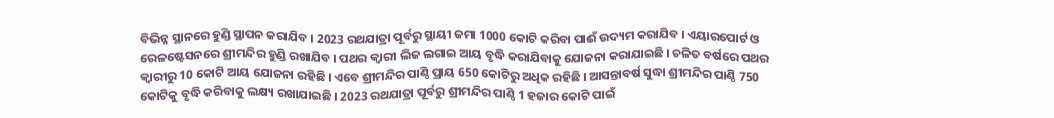ବିଭିନ୍ନ ସ୍ଥାନରେ ହୁଣ୍ଡି ସ୍ଥାପନ କରାଯିବ । 2023 ରଥଯାତ୍ରା ପୂର୍ବରୁ ସ୍ଥାୟୀ ଜମା 1000 କୋଟି କରିବା ପାଈଁ ଉଦ୍ୟମ କରାଯିବ । ଏୟାରପୋର୍ଟ ଓ ରେଳଷ୍ଟେସନରେ ଶ୍ରୀମନ୍ଦିର ହୁଣ୍ଡି ରଖାଯିବ । ପଥର କ୍ୱାରୀ ଲିଜ ଲଗାଇ ଆୟ ବୃଦ୍ଧି କରାଯିବାକୁ ଯୋଜନା କରାଯାଇଛି । ଚଳିତ ବର୍ଷରେ ପଥର କ୍ୱାରୀରୁ 10 କୋଟି ଆୟ ଯୋଜନା ରହିଛି । ଏବେ ଶ୍ରୀମନ୍ଦିର ପାଣ୍ଠି ପ୍ରାୟ 650 କୋଟିରୁ ଅଧିକ ରହିଛି । ଆସନ୍ତାବର୍ଷ ସୁଦ୍ଧା ଶ୍ରୀମନ୍ଦିର ପାଣ୍ଠି 750 କୋଟିକୁ ବୃଦ୍ଧି କରିବାକୁ ଲକ୍ଷ୍ୟ ରଖାଯାଇଛି । 2023 ରଥଯାତ୍ରା ପୂର୍ବରୁ ଶ୍ରୀମନ୍ଦିର ପାଣ୍ଠି 1 ହଜାର କୋଟି ପାଇଁ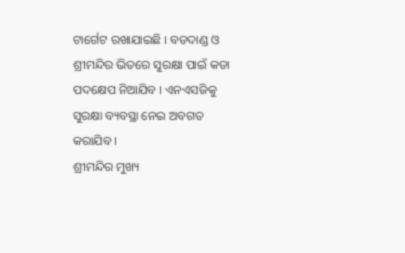ଟାର୍ଗେଟ ରଖାଯାଇଛି । ବଡଦାଣ୍ଡ ଓ ଶ୍ରୀମନ୍ଦିର ଭିତରେ ସୁରକ୍ଷା ପାଇଁ କଡା ପଦକ୍ଷେପ ନିଆଯିବ । ଏନଏସଜିକୁ ସୁରକ୍ଷା ବ୍ୟବସ୍ଥା ନେଇ ଅବଗତ କରାଯିବ ।
ଶ୍ରୀମନ୍ଦିର ମୁଖ୍ୟ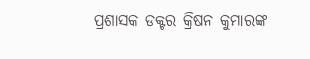ପ୍ରଶାସକ ଡକ୍ଟର କ୍ରିଷନ କୁମାରଙ୍କ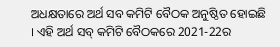ଅଧକ୍ଷତାରେ ଅର୍ଥ ସବ କମିଟି ବୈଠକ ଅନୁଷ୍ଠିତ ହୋଇଛି । ଏହି ଅର୍ଥ ସବ୍ କମିଟି ବୈଠକରେ 2021-22ର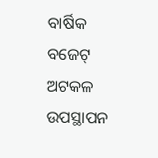ବାର୍ଷିକ ବଜେଟ୍ ଅଟକଳ ଉପସ୍ଥାପନ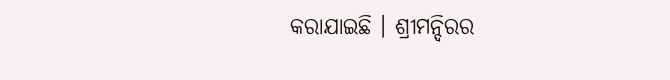କରାଯାଇଛି । ଶ୍ରୀମନ୍ଦିରର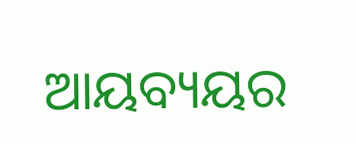ଆୟବ୍ୟୟର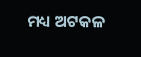ମଧ୍ୟ ଅଟକଳ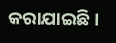କରାଯାଇଛି ।